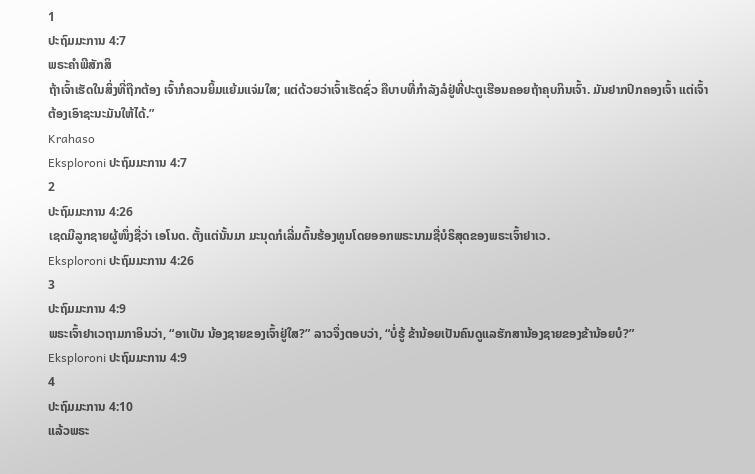1
ປະຖົມມະການ 4:7
ພຣະຄຳພີສັກສິ
ຖ້າເຈົ້າເຮັດໃນສິ່ງທີ່ຖືກຕ້ອງ ເຈົ້າກໍຄວນຍິ້ມແຍ້ມແຈ່ມໃສ; ແຕ່ດ້ວຍວ່າເຈົ້າເຮັດຊົ່ວ ຄືບາບທີ່ກຳລັງລໍຢູ່ທີ່ປະຕູເຮືອນຄອຍຖ້າຄຸບກິນເຈົ້າ. ມັນຢາກປົກຄອງເຈົ້າ ແຕ່ເຈົ້າຕ້ອງເອົາຊະນະມັນໃຫ້ໄດ້.”
Krahaso
Eksploroni ປະຖົມມະການ 4:7
2
ປະຖົມມະການ 4:26
ເຊດມີລູກຊາຍຜູ້ໜຶ່ງຊື່ວ່າ ເອໂນດ. ຕັ້ງແຕ່ນັ້ນມາ ມະນຸດກໍເລີ່ມຕົ້ນຮ້ອງທູນໂດຍອອກພຣະນາມຊື່ບໍຣິສຸດຂອງພຣະເຈົ້າຢາເວ.
Eksploroni ປະຖົມມະການ 4:26
3
ປະຖົມມະການ 4:9
ພຣະເຈົ້າຢາເວຖາມກາອິນວ່າ, “ອາເບັນ ນ້ອງຊາຍຂອງເຈົ້າຢູ່ໃສ?” ລາວຈຶ່ງຕອບວ່າ, “ບໍ່ຮູ້ ຂ້ານ້ອຍເປັນຄົນດູແລຮັກສານ້ອງຊາຍຂອງຂ້ານ້ອຍບໍ?”
Eksploroni ປະຖົມມະການ 4:9
4
ປະຖົມມະການ 4:10
ແລ້ວພຣະ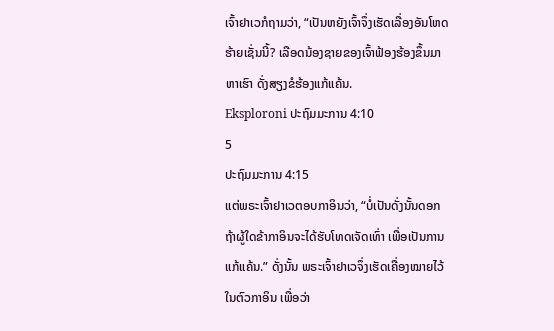ເຈົ້າຢາເວກໍຖາມວ່າ, “ເປັນຫຍັງເຈົ້າຈຶ່ງເຮັດເລື່ອງອັນໂຫດຮ້າຍເຊັ່ນນີ້? ເລືອດນ້ອງຊາຍຂອງເຈົ້າຟ້ອງຮ້ອງຂຶ້ນມາຫາເຮົາ ດັ່ງສຽງຂໍຮ້ອງແກ້ແຄ້ນ.
Eksploroni ປະຖົມມະການ 4:10
5
ປະຖົມມະການ 4:15
ແຕ່ພຣະເຈົ້າຢາເວຕອບກາອິນວ່າ, “ບໍ່ເປັນດັ່ງນັ້ນດອກ ຖ້າຜູ້ໃດຂ້າກາອິນຈະໄດ້ຮັບໂທດເຈັດເທົ່າ ເພື່ອເປັນການແກ້ແຄ້ນ.” ດັ່ງນັ້ນ ພຣະເຈົ້າຢາເວຈຶ່ງເຮັດເຄື່ອງໝາຍໄວ້ໃນຕົວກາອິນ ເພື່ອວ່າ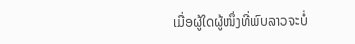ເມື່ອຜູ້ໃດຜູ້ໜຶ່ງທີ່ພົບລາວຈະບໍ່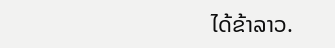ໄດ້ຂ້າລາວ.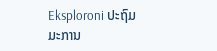Eksploroni ປະຖົມມະການ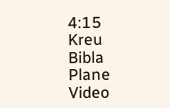4:15
Kreu
Bibla
Plane
Video